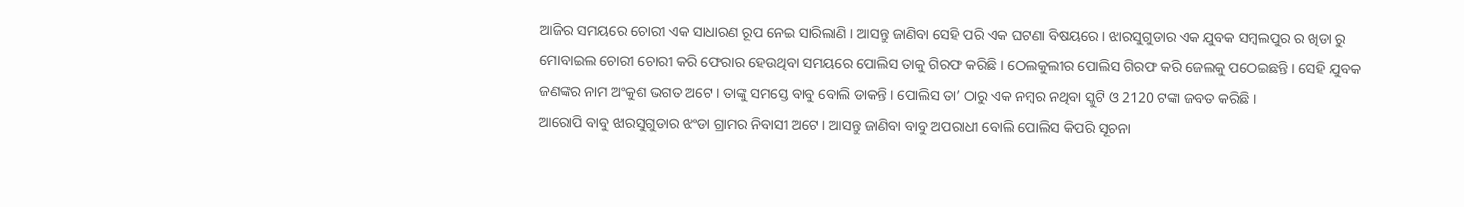ଆଜିର ସମୟରେ ଚୋରୀ ଏକ ସାଧାରଣ ରୂପ ନେଇ ସାରିଲାଣି । ଆସନ୍ତୁ ଜାଣିବା ସେହି ପରି ଏକ ଘଟଣା ବିଷୟରେ । ଝାରସୁଗୁଡାର ଏକ ଯୁବକ ସମ୍ବଲପୁର ର ଖିଡା ରୁ ମୋବାଇଲ ଚୋରୀ ଚୋରୀ କରି ଫେରାର ହେଉଥିବା ସମୟରେ ପୋଲିସ ତାକୁ ଗିରଫ କରିଛି । ଠେଲକୁଲୀର ପୋଲିସ ଗିରଫ କରି ଜେଲକୁ ପଠେଇଛନ୍ତି । ସେହି ଯୁବକ ଜଣଙ୍କର ନାମ ଅଂକୁଶ ଭଗତ ଅଟେ । ତାଙ୍କୁ ସମସ୍ତେ ବାବୁ ବୋଲି ଡାକନ୍ତି । ପୋଲିସ ତା’ ଠାରୁ ଏକ ନମ୍ବର ନଥିବା ସ୍କୁଟି ଓ 2120 ଟଙ୍କା ଜବତ କରିଛି ।
ଆରୋପି ବାବୁ ଝାରସୁଗୁଡାର ଝଂଡା ଗ୍ରାମର ନିବାସୀ ଅଟେ । ଆସନ୍ତୁ ଜାଣିବା ବାବୁ ଅପରାଧୀ ବୋଲି ପୋଲିସ କିପରି ସୂଚନା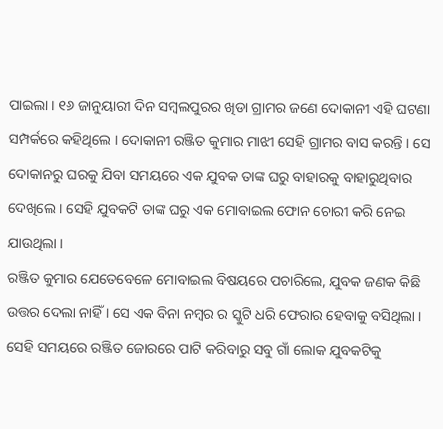ପାଇଲା । ୧୬ ଜାନୁୟାରୀ ଦିନ ସମ୍ବଲପୁରର ଖିଡା ଗ୍ରାମର ଜଣେ ଦୋକାନୀ ଏହି ଘଟଣା ସମ୍ପର୍କରେ କହିଥିଲେ । ଦୋକାନୀ ରଞ୍ଜିତ କୁମାର ମାଝୀ ସେହି ଗ୍ରାମର ବାସ କରନ୍ତି । ସେ ଦୋକାନରୁ ଘରକୁ ଯିବା ସମୟରେ ଏକ ଯୁବକ ତାଙ୍କ ଘରୁ ବାହାରକୁ ବାହାରୁଥିବାର ଦେଖିଲେ । ସେହି ଯୁବକଟି ତାଙ୍କ ଘରୁ ଏକ ମୋବାଇଲ ଫୋନ ଚୋରୀ କରି ନେଇ ଯାଉଥିଲା ।
ରଞ୍ଜିତ କୁମାର ଯେତେବେଳେ ମୋବାଇଲ ବିଷୟରେ ପଚାରିଲେ, ଯୁବକ ଜଣକ କିଛି ଉତ୍ତର ଦେଲା ନାହିଁ । ସେ ଏକ ବିନା ନମ୍ବର ର ସ୍କୁଟି ଧରି ଫେରାର ହେବାକୁ ବସିଥିଲା । ସେହି ସମୟରେ ରଞ୍ଜିତ ଜୋରରେ ପାଟି କରିବାରୁ ସବୁ ଗାଁ ଲୋକ ଯୁବକଟିକୁ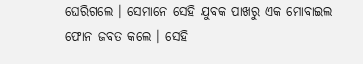ଘେରିଗଲେ । ସେମାନେ ସେହି ଯୁବକ ପାଖରୁ ଏକ ମୋବାଇଲ ଫୋନ ଜବତ କଲେ । ସେହି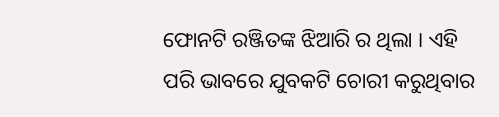ଫୋନଟି ରଞ୍ଜିତଙ୍କ ଝିଆରି ର ଥିଲା । ଏହି ପରି ଭାବରେ ଯୁବକଟି ଚୋରୀ କରୁଥିବାର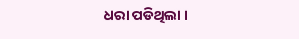ଧରା ପଡିଥିଲା ।